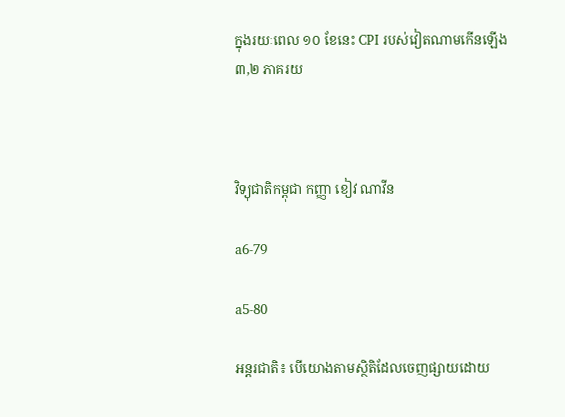ក្នុងរយៈពេល ១០ ខែនេះ CPI របស់វៀតណាមកើនឡើង ៣,២ ភាគរយ



វិទ្យុជាតិកម្ពុជា កញ្ញា ខៀវ ណាវីន

a6-79

a5-80

អន្តរជាតិ៖ បើយោងតាមស្ថិតិដែលចេញផ្សាយដោយ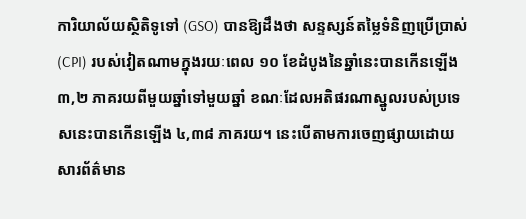ការិយាល័យស្ថិតិទូទៅ (GSO) បានឱ្យដឹងថា សន្ទស្សន៍តម្លៃទំនិញប្រើប្រាស់ (CPI) របស់វៀតណាមក្នុងរយៈពេល ១០ ខែដំបូងនៃឆ្នាំនេះបានកើនឡើង ៣,២ ភាគរយពីមួយឆ្នាំទៅមួយឆ្នាំ ខណៈដែលអតិផរណាស្នូលរបស់ប្រទេសនេះបានកើនឡើង ៤,៣៨ ភាគរយ។ នេះបើតាមការចេញផ្សាយដោយសារព័ត៌មាន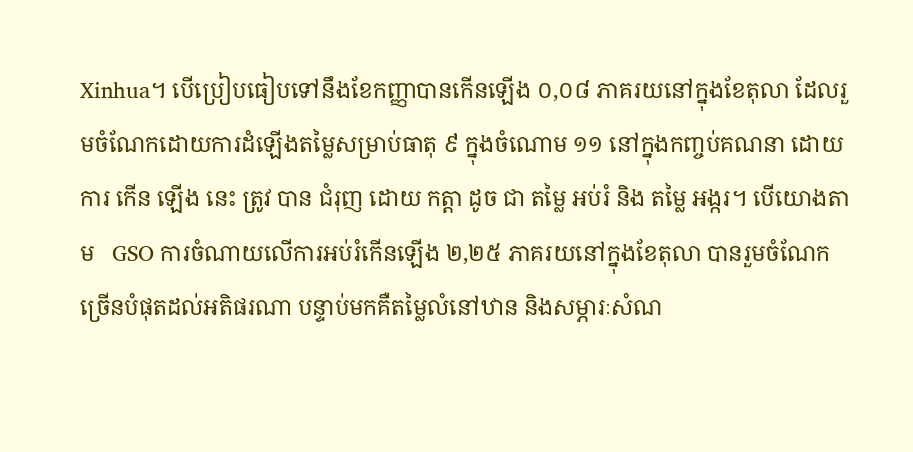Xinhua។ បើប្រៀបធៀបទៅនឹងខែកញ្ញាបានកើនឡើង ០,០៨ ភាគរយនៅក្នុងខែតុលា ដែលរួមចំណែកដោយការដំឡើងតម្លៃសម្រាប់ធាតុ ៩ ក្នុងចំណោម ១១ នៅក្នុងកញ្ចប់គណនា ដោយការ កើន ឡើង នេះ ត្រូវ បាន ជំរុញ ដោយ កត្តា ដូច ជា តម្លៃ អប់រំ និង តម្លៃ អង្ករ។ បើយោងតាម   GSO ការចំណាយលើការអប់រំកើនឡើង ២,២៥ ភាគរយនៅក្នុងខែតុលា បានរួមចំណែកច្រើនបំផុតដល់អតិផរណា បន្ទាប់មកគឺតម្លៃលំនៅឋាន និងសម្ភារៈសំណ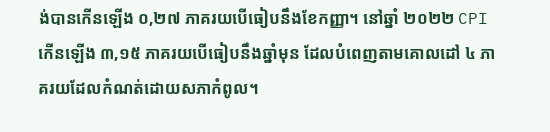ង់បានកើនឡើង ០,២៧ ភាគរយបើធៀបនឹងខែកញ្ញា។ នៅឆ្នាំ ២០២២ CPI កើនឡើង ៣,១៥ ភាគរយបើធៀបនឹងឆ្នាំមុន ដែលបំពេញតាមគោលដៅ ៤ ភាគរយដែលកំណត់ដោយសភាកំពូល។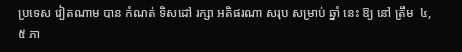ប្រទេស វៀតណាម បាន កំណត់ ទិសដៅ រក្សា អតិផរណា សរុប សម្រាប់ ឆ្នាំ នេះ ឱ្យ នៅ ត្រឹម  ៤,៥ ភា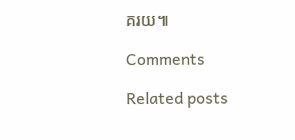គរយ៕

Comments

Related posts